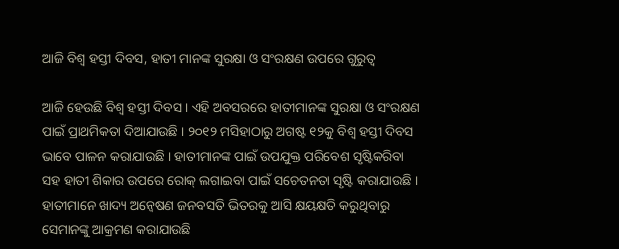ଆଜି ବିଶ୍ୱ ହସ୍ତୀ ଦିବସ, ହାତୀ ମାନଙ୍କ ସୁରକ୍ଷା ଓ ସଂରକ୍ଷଣ ଉପରେ ଗୁରୁତ୍ୱ

ଆଜି ହେଉଛି ବିଶ୍ୱ ହସ୍ତୀ ଦିବସ । ଏହି ଅବସରରେ ହାତୀମାନଙ୍କ ସୁରକ୍ଷା ଓ ସଂରକ୍ଷଣ ପାଇଁ ପ୍ରାଥମିକତା ଦିଆଯାଉଛି । ୨୦୧୨ ମସିହାଠାରୁ ଅଗଷ୍ଟ ୧୨କୁ ବିଶ୍ୱ ହସ୍ତୀ ଦିବସ ଭାବେ ପାଳନ କରାଯାଉଛି । ହାତୀମାନଙ୍କ ପାଇଁ ଉପଯୁକ୍ତ ପରିବେଶ ସୃଷ୍ଟିକରିବା ସହ ହାତୀ ଶିକାର ଉପରେ ରୋକ୍ ଲଗାଇବା ପାଇଁ ସଚେତନତା ସୃଷ୍ଟି କରାଯାଉଛି । ହାତୀମାନେ ଖାଦ୍ୟ ଅନ୍ୱେଷଣ ଜନବସତି ଭିତରକୁ ଆସି କ୍ଷୟକ୍ଷତି କରୁଥିବାରୁ ସେମାନଙ୍କୁ ଆକ୍ରମଣ କରାଯାଉଛି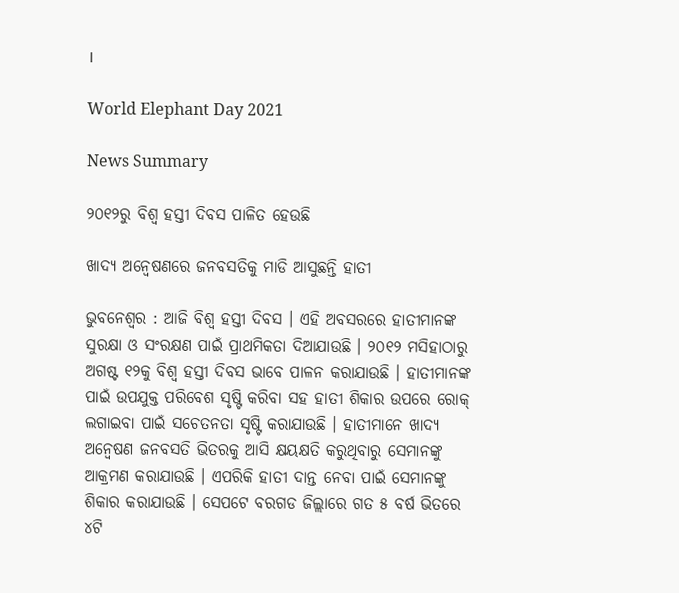।

World Elephant Day 2021

News Summary

୨୦୧୨ରୁ ବିଶ୍ୱ ହସ୍ତୀ ଦିବସ ପାଳିତ ହେଉଛି

ଖାଦ୍ୟ ଅନ୍ୱେଷଣରେ ଜନବସତିକୁ ମାଡି ଆସୁଛନ୍ତି ହାତୀ

ଭୁବନେଶ୍ୱର : ଆଜି ବିଶ୍ୱ ହସ୍ତୀ ଦିବସ । ଏହି ଅବସରରେ ହାତୀମାନଙ୍କ ସୁରକ୍ଷା ଓ ସଂରକ୍ଷଣ ପାଇଁ ପ୍ରାଥମିକତା ଦିଆଯାଉଛି । ୨୦୧୨ ମସିହାଠାରୁ ଅଗଷ୍ଟ ୧୨କୁ ବିଶ୍ୱ ହସ୍ତୀ ଦିବସ ଭାବେ ପାଳନ କରାଯାଉଛି । ହାତୀମାନଙ୍କ ପାଇଁ ଉପଯୁକ୍ତ ପରିବେଶ ସୃଷ୍ଟି କରିବା ସହ ହାତୀ ଶିକାର ଉପରେ ରୋକ୍ ଲଗାଇବା ପାଇଁ ସଚେତନତା ସୃଷ୍ଟି କରାଯାଉଛି । ହାତୀମାନେ ଖାଦ୍ୟ ଅନ୍ୱେଷଣ ଜନବସତି ଭିତରକୁ ଆସି କ୍ଷୟକ୍ଷତି କରୁଥିବାରୁ ସେମାନଙ୍କୁ ଆକ୍ରମଣ କରାଯାଉଛି । ଏପରିକି ହାତୀ ଦାନ୍ତ ନେବା ପାଇଁ ସେମାନଙ୍କୁ ଶିକାର କରାଯାଉଛି । ସେପଟେ ବରଗଡ ଜିଲ୍ଲାରେ ଗତ ୫ ବର୍ଷ ଭିତରେ ୪ଟି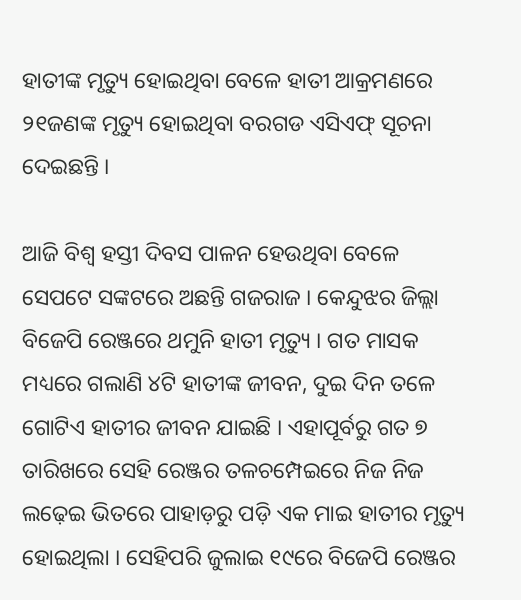ହାତୀଙ୍କ ମୃତ୍ୟୁ ହୋଇଥିବା ବେଳେ ହାତୀ ‌ଆକ୍ରମଣରେ ୨୧ଜଣଙ୍କ ମୃତ୍ୟୁ ହୋଇଥିବା ବରଗଡ ଏସିଏଫ୍ ସୂଚନା ଦେଇଛନ୍ତି ।

ଆଜି ବିଶ୍ୱ ହସ୍ତୀ ଦିବସ ପାଳନ ହେଉଥିବା ବେଳେ ସେପଟେ ସଙ୍କଟରେ ଅଛନ୍ତି ଗଜରାଜ । କେନ୍ଦୁଝର ଜିଲ୍ଲା ବିଜେପି ରେଞ୍ଜରେ ଥମୁନି ହାତୀ ମୃତ୍ୟୁ । ଗତ ମାସକ ମଧ୍ୟରେ ଗଲାଣି ୪ଟି ହାତୀଙ୍କ ଜୀବନ, ଦୁଇ ଦିନ ତଳେ ଗୋଟିଏ ହାତୀର ଜୀବନ ଯାଇଛି । ଏହାପୂର୍ବରୁ ଗତ ୭ ତାରିଖରେ ସେହି ରେଞ୍ଜର ତଳଚମ୍ପେଇରେ ନିଜ ନିଜ ଲଢ଼େଇ ଭିତରେ ପାହାଡ଼ରୁ ପଡ଼ି ଏକ ମାଇ ହାତୀର ମୃତ୍ୟୁ ହୋଇଥିଲା । ସେହିପରି ଜୁଲାଇ ୧୯ରେ ବିଜେପି ରେଞ୍ଜର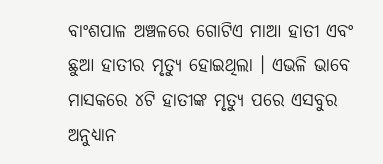ବାଂଶପାଳ ଅଞ୍ଚଳରେ ଗୋଟିଏ ମାଆ ହାତୀ ଏବଂ ଛୁଆ ହାତୀର ମୃତ୍ୟୁ ହୋଇଥିଲା । ଏଭଳି ଭାବେ ମାସକରେ ୪ଟି ହାତୀଙ୍କ ମୃତ୍ୟୁ ପରେ ଏସବୁର ଅନୁଧ୍ୟାନ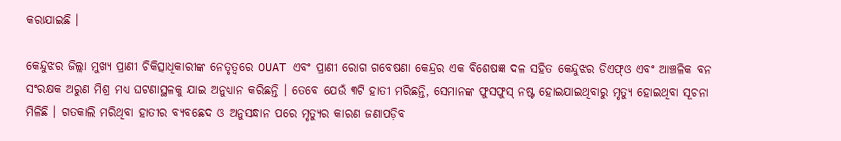କରାଯାଇଛି ।

କେନ୍ଦୁଝର ଜିଲ୍ଲା ମୁଖ୍ୟ ପ୍ରାଣୀ ଚିକିତ୍ସାଧିକାରୀଙ୍କ ନେତୃତ୍ୱରେ OUAT ଏବଂ ପ୍ରାଣୀ ରୋଗ ଗବେଷଣା କେନ୍ଦ୍ରର ଏକ ବିଶେଷଜ୍ଞ ଦଳ ସହିତ କେନ୍ଦୁଝର ଡିଏଫ୍ଓ ଏବଂ ଆଞ୍ଚଳିକ ବନ ସଂରକ୍ଷକ ଅରୁଣ ମିଶ୍ର ମଧ୍ୟ ଘଟଣାସ୍ଥଳକୁ ଯାଇ ଅନୁଧ୍ୟାନ କରିଛନ୍ତି । ତେବେ ଯେଉଁ ୩ଟି ହାତୀ ମରିଛନ୍ତି, ସେମାନଙ୍କ ଫୁସଫୁସ୍ ନଷ୍ଟ ହୋଇଯାଇଥିବାରୁ ମୃତ୍ୟୁ ହୋଇଥିବା ସୂଚନା ମିଳିଛି । ଗତକାଲି ମରିଥିବା ହାତୀର ବ୍ୟବଛେଦ ଓ ଅନୁସନ୍ଧାନ ପରେ ମୃତ୍ୟୁର କାରଣ ଜଣାପଡ଼ିବ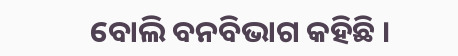ବୋଲି ବନବିଭାଗ କହିଛି ।